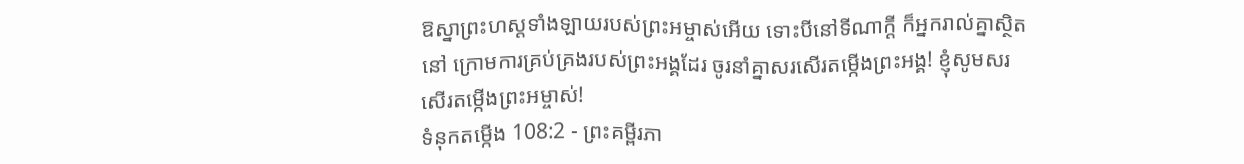ឱស្នាព្រះហស្ដទាំងឡាយរបស់ព្រះអម្ចាស់អើយ ទោះបីនៅទីណាក្ដី ក៏អ្នករាល់គ្នាស្ថិតនៅ ក្រោមការគ្រប់គ្រងរបស់ព្រះអង្គដែរ ចូរនាំគ្នាសរសើរតម្កើងព្រះអង្គ! ខ្ញុំសូមសរសើរតម្កើងព្រះអម្ចាស់!
ទំនុកតម្កើង 108:2 - ព្រះគម្ពីរភា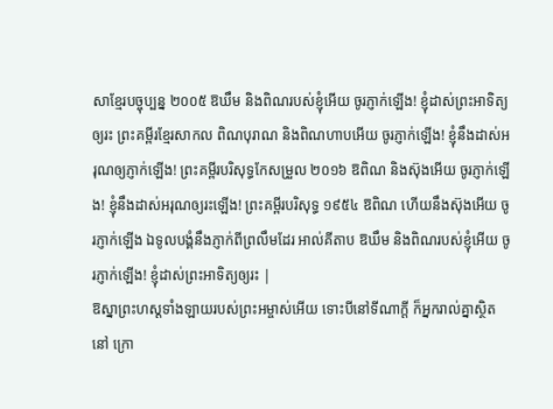សាខ្មែរបច្ចុប្បន្ន ២០០៥ ឱឃឹម និងពិណរបស់ខ្ញុំអើយ ចូរភ្ញាក់ឡើង! ខ្ញុំដាស់ព្រះអាទិត្យឲ្យរះ ព្រះគម្ពីរខ្មែរសាកល ពិណបុរាណ និងពិណហាបអើយ ចូរភ្ញាក់ឡើង! ខ្ញុំនឹងដាស់អរុណឲ្យភ្ញាក់ឡើង! ព្រះគម្ពីរបរិសុទ្ធកែសម្រួល ២០១៦ ឱពិណ និងស៊ុងអើយ ចូរភ្ញាក់ឡើង! ខ្ញុំនឹងដាស់អរុណឲ្យរះឡើង! ព្រះគម្ពីរបរិសុទ្ធ ១៩៥៤ ឱពិណ ហើយនឹងស៊ុងអើយ ចូរភ្ញាក់ឡើង ឯទូលបង្គំនឹងភ្ញាក់ពីព្រលឹមដែរ អាល់គីតាប ឱឃឹម និងពិណរបស់ខ្ញុំអើយ ចូរភ្ញាក់ឡើង! ខ្ញុំដាស់ព្រះអាទិត្យឲ្យរះ |
ឱស្នាព្រះហស្ដទាំងឡាយរបស់ព្រះអម្ចាស់អើយ ទោះបីនៅទីណាក្ដី ក៏អ្នករាល់គ្នាស្ថិតនៅ ក្រោ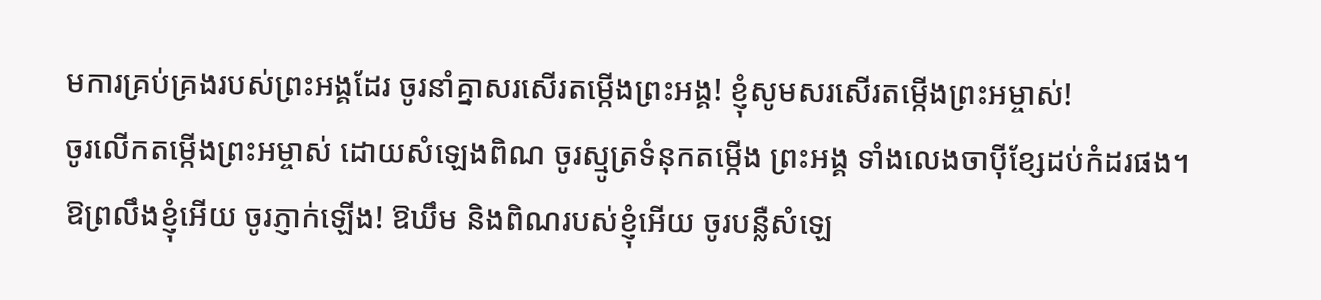មការគ្រប់គ្រងរបស់ព្រះអង្គដែរ ចូរនាំគ្នាសរសើរតម្កើងព្រះអង្គ! ខ្ញុំសូមសរសើរតម្កើងព្រះអម្ចាស់!
ចូរលើកតម្កើងព្រះអម្ចាស់ ដោយសំឡេងពិណ ចូរស្មូត្រទំនុកតម្កើង ព្រះអង្គ ទាំងលេងចាប៉ីខ្សែដប់កំដរផង។
ឱព្រលឹងខ្ញុំអើយ ចូរភ្ញាក់ឡើង! ឱឃឹម និងពិណរបស់ខ្ញុំអើយ ចូរបន្លឺសំឡេ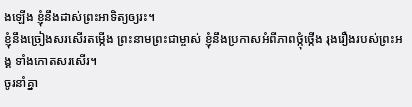ងឡើង ខ្ញុំនឹងដាស់ព្រះអាទិត្យឲ្យរះ។
ខ្ញុំនឹងច្រៀងសរសើរតម្កើង ព្រះនាមព្រះជាម្ចាស់ ខ្ញុំនឹងប្រកាសអំពីភាពថ្កុំថ្កើង រុងរឿងរបស់ព្រះអង្គ ទាំងកោតសរសើរ។
ចូរនាំគ្នា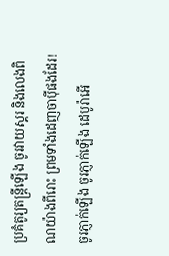ប្រគំតូរ្យតន្ត្រីឡើង ចូរវាយស្គរ និងលេងពិណយ៉ាងពីរោះ ព្រមទាំងដេញចាប៉ីផងដែរ!
ចូរភ្ញាក់ឡើង ចូរភ្ញាក់ឡើង ដេបូរ៉ាអើ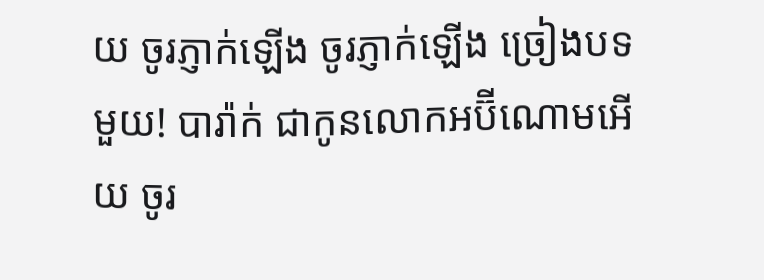យ ចូរភ្ញាក់ឡើង ចូរភ្ញាក់ឡើង ច្រៀងបទមួយ! បារ៉ាក់ ជាកូនលោកអប៊ីណោមអើយ ចូរ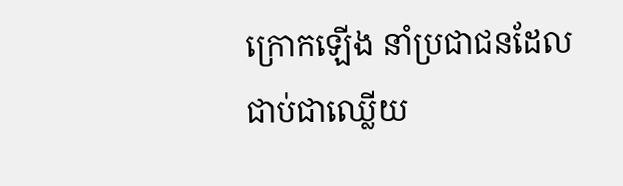ក្រោកឡើង នាំប្រជាជនដែលជាប់ជាឈ្លើយ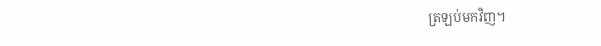ត្រឡប់មកវិញ។